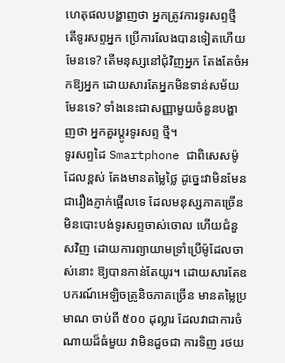ហេតុផលបង្ហាញថា អ្នកត្រូវការទូរសព្ទថ្មី
តើទូរសព្ទអ្នក ប្រើការលែងបានទៀតហើយមែនទេ? តើមនុស្សនៅជុំវិញអ្នក តែងតែចំអកឱ្យអ្នក ដោយសារតែអ្នកមិនទាន់សម័យមែនទេ? ទាំងនេះជាសញ្ញាមួយចំនួនបង្ហាញថា អ្នកគួរប្តូរទូរសព្ទ ថ្មី។
ទូរសព្ទដៃ Smartphone ជាពិសេសម៉ូដែលខ្ពស់ តែងមានតម្លៃថ្លៃ ដូច្នេះវាមិនមែនជារឿងភ្ញាក់ផ្អើលទេ ដែលមនុស្សភាគច្រើន មិនបោះបង់ទូរសព្ទចាស់ចោល ហើយជំនួសវិញ ដោយការព្យាយាមទ្រាំប្រើម៉ូដែលចាស់នោះ ឱ្យបានកាន់តែយូរ។ ដោយសារតែឧបករណ៍អេឡិចត្រូនិចភាគច្រើន មានតម្លៃប្រមាណ ចាប់ពី ៥០០ ដុល្លារ ដែលវាជាការចំណាយដ៏ធំមួយ វាមិនដួចជា ការទិញ រថយ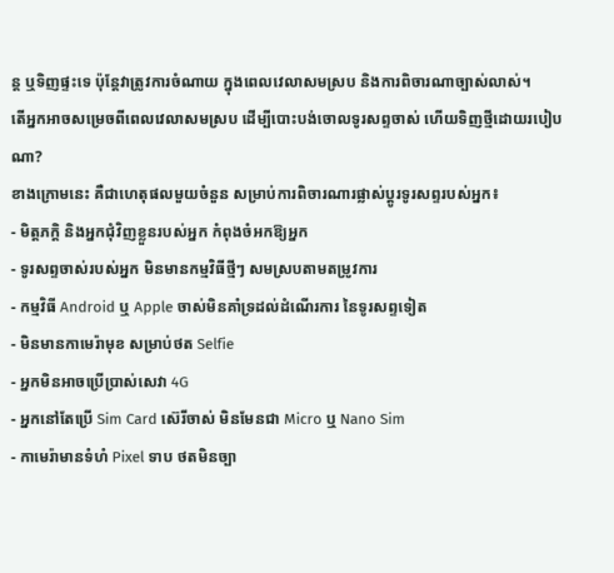ន្ត ឬទិញផ្ទះទេ ប៉ុន្តែវាត្រូវការចំណាយ ក្នុងពេលវេលាសមស្រប និងការពិចារណាច្បាស់លាស់។
តើអ្នកអាចសម្រេចពីពេលវេលាសមស្រប ដើម្បីបោះបង់ចោលទូរសព្ទចាស់ ហើយទិញថ្មីដោយរបៀបណា?
ខាងក្រោមនេះ គឺជាហេតុផលមួយចំនួន សម្រាប់ការពិចារណារផ្លាស់ប្តូរទូរសព្ទរបស់អ្នក៖
- មិត្តភក្តិ និងអ្នកជុំវិញខ្លួនរបស់អ្នក កំពុងចំអកឱ្យអ្នក
- ទូរសព្ទចាស់របស់អ្នក មិនមានកម្មវិធីថ្មីៗ សមស្របតាមតម្រូវការ
- កម្មវិធី Android ឬ Apple ចាស់មិនគាំទ្រដល់ដំណើរការ នៃទូរសព្ទទៀត
- មិនមានកាមេរ៉ាមុខ សម្រាប់ថត Selfie
- អ្នកមិនអាចប្រើប្រាស់សេវា 4G
- អ្នកនៅតែប្រើ Sim Card ស៊េរីចាស់ មិនមែនជា Micro ឬ Nano Sim
- កាមេរ៉ាមានទំហំ Pixel ទាប ថតមិនច្បា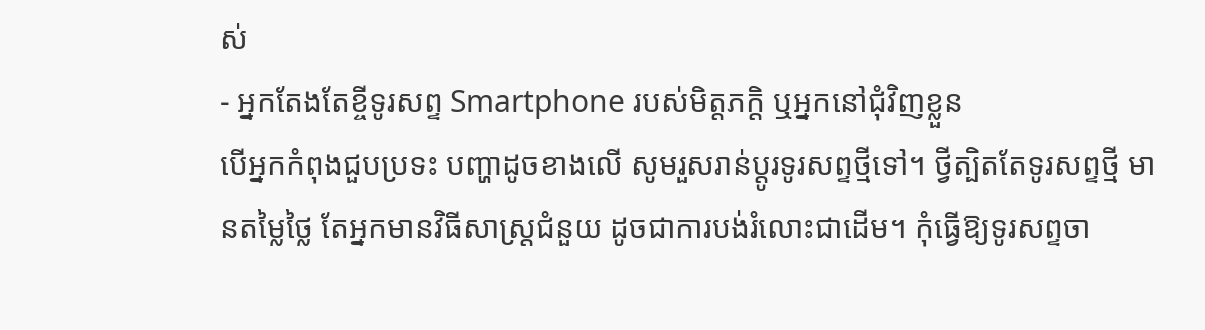ស់
- អ្នកតែងតែខ្ចីទូរសព្ទ Smartphone របស់មិត្តភក្តិ ឬអ្នកនៅជុំវិញខ្លួន
បើអ្នកកំពុងជួបប្រទះ បញ្ហាដូចខាងលើ សូមរួសរាន់ប្តូរទូរសព្ទថ្មីទៅ។ ថ្វីត្បិតតែទូរសព្ទថ្មី មានតម្លៃថ្លៃ តែអ្នកមានវិធីសាស្រ្តជំនួយ ដូចជាការបង់រំលោះជាដើម។ កុំធ្វើឱ្យទូរសព្ទចា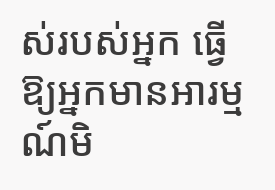ស់របស់អ្នក ធ្វើឱ្យអ្នកមានអារម្មណ៍មិ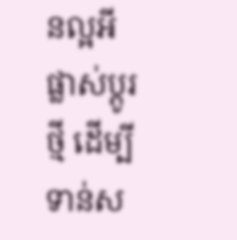នល្អអី ផ្លាស់ប្តូរថ្មី ដើម្បីទាន់ស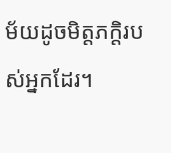ម័យដូចមិត្តភក្តិរបស់អ្នកដែរ។